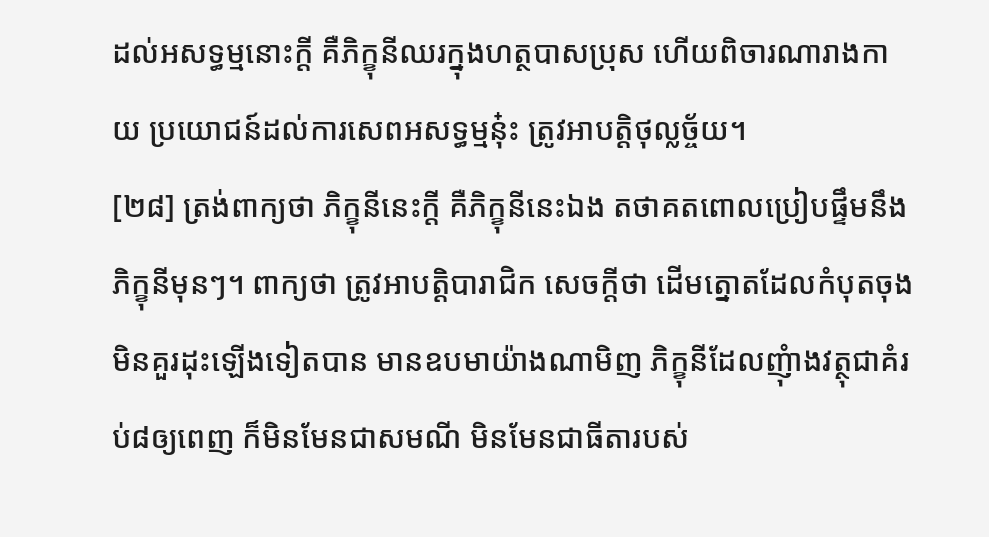ដល់អសទ្ធម្មនោះក្តី គឺភិក្ខុនីឈរក្នុងហត្ថបាសប្រុស ហើយពិចារណារាងកាយ ប្រយោជន៍ដល់ការសេពអសទ្ធម្មនុ៎ះ ត្រូវអាបត្តិថុល្លច្ច័យ។
[២៨] ត្រង់ពាក្យថា ភិក្ខុនីនេះក្តី គឺភិក្ខុនីនេះឯង តថាគតពោលប្រៀបផ្ទឹមនឹងភិក្ខុនីមុនៗ។ ពាក្យថា ត្រូវអាបត្តិបារាជិក សេចក្តីថា ដើមត្នោតដែលកំបុតចុង មិនគួរដុះឡើងទៀតបាន មានឧបមាយ៉ាងណាមិញ ភិក្ខុនីដែលញុំាងវត្ថុជាគំរប់៨ឲ្យពេញ ក៏មិនមែនជាសមណី មិនមែនជាធីតារបស់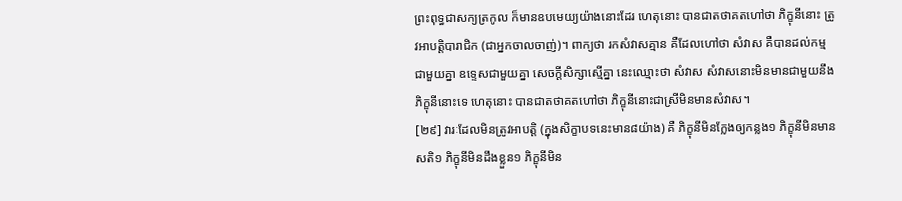ព្រះពុទ្ធជាសក្យត្រកូល ក៏មានឧបមេយ្យយ៉ាងនោះដែរ ហេតុនោះ បានជាតថាគតហៅថា ភិក្ខុនីនោះ ត្រូវអាបត្តិបារាជិក (ជាអ្នកចាលចាញ់)។ ពាក្យថា រកសំវាសគ្មាន គឺដែលហៅថា សំវាស គឺបានដល់កម្មជាមួយគ្នា ឧទ្ទេសជាមួយគ្នា សេចក្តីសិក្សាស្មើគ្នា នេះឈ្មោះថា សំវាស សំវាសនោះមិនមានជាមួយនឹងភិក្ខុនីនោះទេ ហេតុនោះ បានជាតថាគតហៅថា ភិក្ខុនីនោះជាស្រីមិនមានសំវាស។
[២៩] វារៈដែលមិនត្រូវអាបត្តិ (ក្នុងសិក្ខាបទនេះមាន៨យ៉ាង) គឺ ភិក្ខុនីមិនក្លែងឲ្យកន្លង១ ភិក្ខុនីមិនមានសតិ១ ភិក្ខុនីមិនដឹងខ្លួន១ ភិក្ខុនីមិន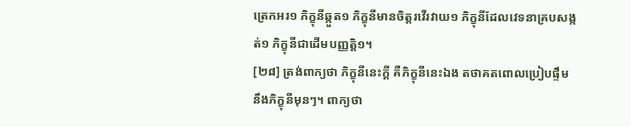ត្រេកអរ១ ភិក្ខុនីឆ្កួត១ ភិក្ខុនីមានចិត្តរវើរវាយ១ ភិក្ខុនីដែលវេទនាគ្របសង្កត់១ ភិក្ខុនីជាដើមបញ្ញត្តិ១។
[២៨] ត្រង់ពាក្យថា ភិក្ខុនីនេះក្តី គឺភិក្ខុនីនេះឯង តថាគតពោលប្រៀបផ្ទឹមនឹងភិក្ខុនីមុនៗ។ ពាក្យថា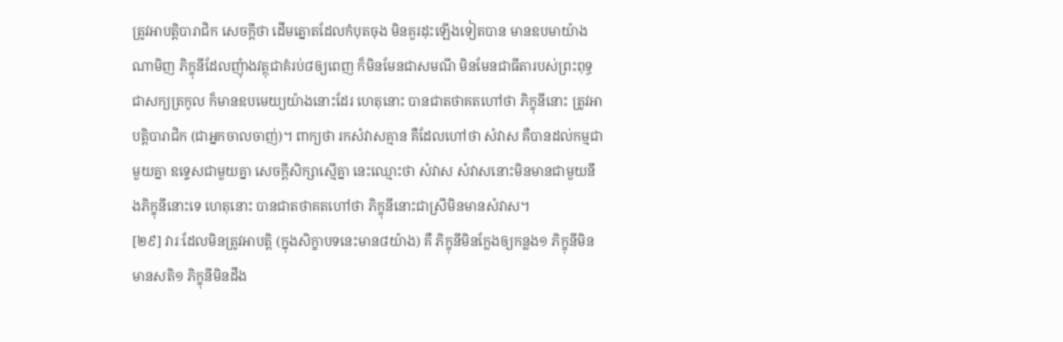ត្រូវអាបត្តិបារាជិក សេចក្តីថា ដើមត្នោតដែលកំបុតចុង មិនគួរដុះឡើងទៀតបាន មានឧបមាយ៉ាងណាមិញ ភិក្ខុនីដែលញុំាងវត្ថុជាគំរប់៨ឲ្យពេញ ក៏មិនមែនជាសមណី មិនមែនជាធីតារបស់ព្រះពុទ្ធជាសក្យត្រកូល ក៏មានឧបមេយ្យយ៉ាងនោះដែរ ហេតុនោះ បានជាតថាគតហៅថា ភិក្ខុនីនោះ ត្រូវអាបត្តិបារាជិក (ជាអ្នកចាលចាញ់)។ ពាក្យថា រកសំវាសគ្មាន គឺដែលហៅថា សំវាស គឺបានដល់កម្មជាមួយគ្នា ឧទ្ទេសជាមួយគ្នា សេចក្តីសិក្សាស្មើគ្នា នេះឈ្មោះថា សំវាស សំវាសនោះមិនមានជាមួយនឹងភិក្ខុនីនោះទេ ហេតុនោះ បានជាតថាគតហៅថា ភិក្ខុនីនោះជាស្រីមិនមានសំវាស។
[២៩] វារៈដែលមិនត្រូវអាបត្តិ (ក្នុងសិក្ខាបទនេះមាន៨យ៉ាង) គឺ ភិក្ខុនីមិនក្លែងឲ្យកន្លង១ ភិក្ខុនីមិនមានសតិ១ ភិក្ខុនីមិនដឹង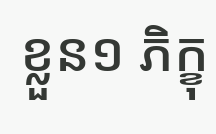ខ្លួន១ ភិក្ខុ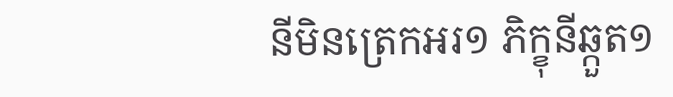នីមិនត្រេកអរ១ ភិក្ខុនីឆ្កួត១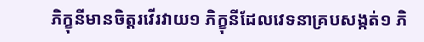ភិក្ខុនីមានចិត្តរវើរវាយ១ ភិក្ខុនីដែលវេទនាគ្របសង្កត់១ ភិ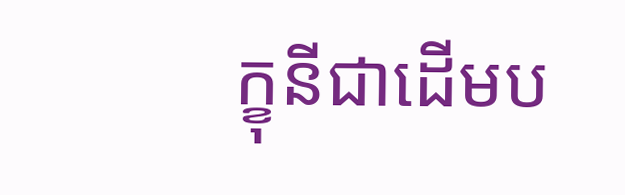ក្ខុនីជាដើមប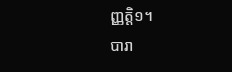ញ្ញត្តិ១។
បារា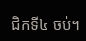ជិកទី៤ ចប់។